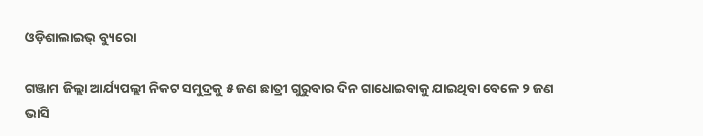ଓଡ଼ିଶାଲାଇଭ୍ ବ୍ୟୁରୋ

ଗଞ୍ଜାମ ଜିଲ୍ଲା ଆର୍ଯ୍ୟପଲ୍ଲୀ ନିକଟ ସମୁଦ୍ରକୁ ୫ ଜଣ ଛାତ୍ରୀ ଗୁରୁବାର ଦିନ ଗାଧୋଇବାକୁ ଯାଇଥିବା ବେଳେ ୨ ଜଣ ଭାସି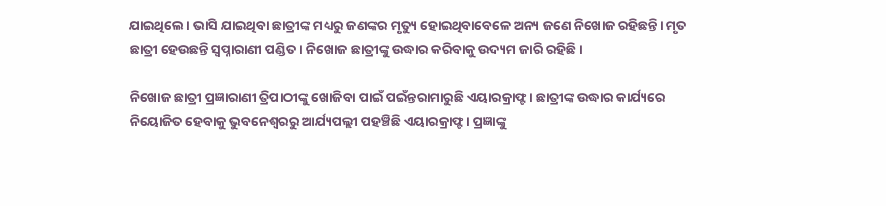ଯାଇଥିଲେ। ଭାସି ଯାଇଥିବା ଛାତ୍ରୀଙ୍କ ମଧ୍ୟରୁ ଜଣଙ୍କର ମୃତ୍ୟୁ ହୋଇଥିବାବେଳେ ଅନ୍ୟ ଜଣେ ନିଖୋଜ ରହିଛନ୍ତି। ମୃତ ଛାତ୍ରୀ ହେଉଛନ୍ତି ସ୍ୱପ୍ନାରାଣୀ ପଣ୍ଡିତ। ନିଖୋଜ ଛାତ୍ରୀଙ୍କୁ ଉଦ୍ଧାର କରିବାକୁ ଉଦ୍ୟମ ଜାରି ରହିଛି।

ନିଖୋଜ ଛାତ୍ରୀ ପ୍ରଜ୍ଞାରାଣୀ ତ୍ରିପାଠୀଙ୍କୁ ଖୋଜିବା ପାଇଁ ପଇଁନ୍ତରାମାରୁଛି ଏୟାରକ୍ରାଫ୍ଟ। ଛାତ୍ରୀଙ୍କ ଉଦ୍ଧାର କାର୍ଯ୍ୟରେ ନିୟୋଜିତ ହେବାକୁ ଭୁବନେଶ୍ଵରରୁ ଆର୍ଯ୍ୟପଲ୍ଲୀ ପହଞ୍ଚିଛି ଏୟାରକ୍ରାଫ୍ଟ। ପ୍ରଜ୍ଞାଙ୍କୁ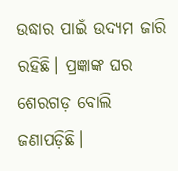ଉଦ୍ଧାର ପାଇଁ ଉଦ୍ୟମ ଜାରି ରହିଛି। ପ୍ରଜ୍ଞାଙ୍କ ଘର ଶେରଗଡ଼ ବୋଲି ଜଣାପଡ଼ିଛି।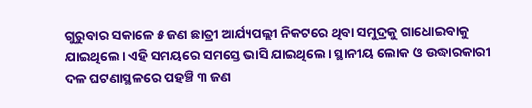ଗୁରୁବାର ସକାଳେ ୫ ଜଣ ଛାତ୍ରୀ ଆର୍ଯ୍ୟପଲ୍ଲୀ ନିକଟରେ ଥିବା ସମୁଦ୍ରକୁ ଗାଧୋଇବାକୁ ଯାଇଥିଲେ। ଏହି ସମୟରେ ସମସ୍ତେ ଭାସି ଯାଇଥିଲେ। ସ୍ଥାନୀୟ ଲୋକ ଓ ଉଦ୍ଧାରକାରୀ ଦଳ ଘଟଣାସ୍ଥଳରେ ପହଞ୍ଚି ୩ ଜଣ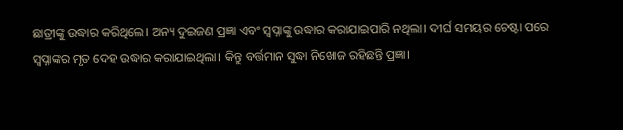ଛାତ୍ରୀଙ୍କୁ ଉଦ୍ଧାର କରିଥିଲେ। ଅନ୍ୟ ଦୁଇଜଣ ପ୍ରଜ୍ଞା ଏବଂ ସ୍ୱପ୍ନାଙ୍କୁ ଉଦ୍ଧାର କରାଯାଇପାରି ନଥିଲା। ଦୀର୍ଘ ସମୟର ଚେଷ୍ଟା ପରେ ସ୍ୱପ୍ନାଙ୍କର ମୃତ ଦେହ ଉଦ୍ଧାର କରାଯାଇଥିଲା। କିନ୍ତୁ ବର୍ତ୍ତମାନ ସୁଦ୍ଧା ନିଖୋଜ ରହିଛନ୍ତି ପ୍ରଜ୍ଞା।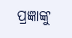ପ୍ରଜ୍ଞାଙ୍କୁ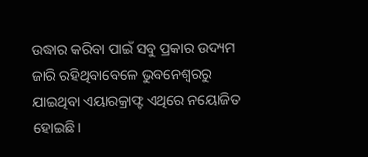ଉଦ୍ଧାର କରିବା ପାଇଁ ସବୁ ପ୍ରକାର ଉଦ୍ୟମ ଜାରି ରହିଥିବାବେଳେ ଭୁବନେଶ୍ଵରରୁ ଯାଇଥିବା ଏୟାରକ୍ରାଫ୍ଟ ଏଥିରେ ନୟୋଜିତ ହୋଇଛି।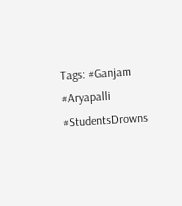Tags: #Ganjam #Aryapalli #StudentsDrowns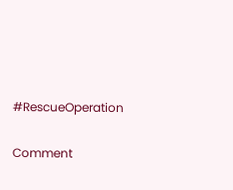#RescueOperation

Comment